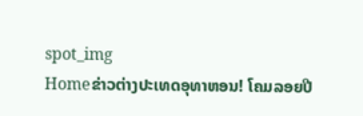spot_img
Homeຂ່າວຕ່າງປະເທດອຸທາຫອນ! ໂຄມລອຍປີ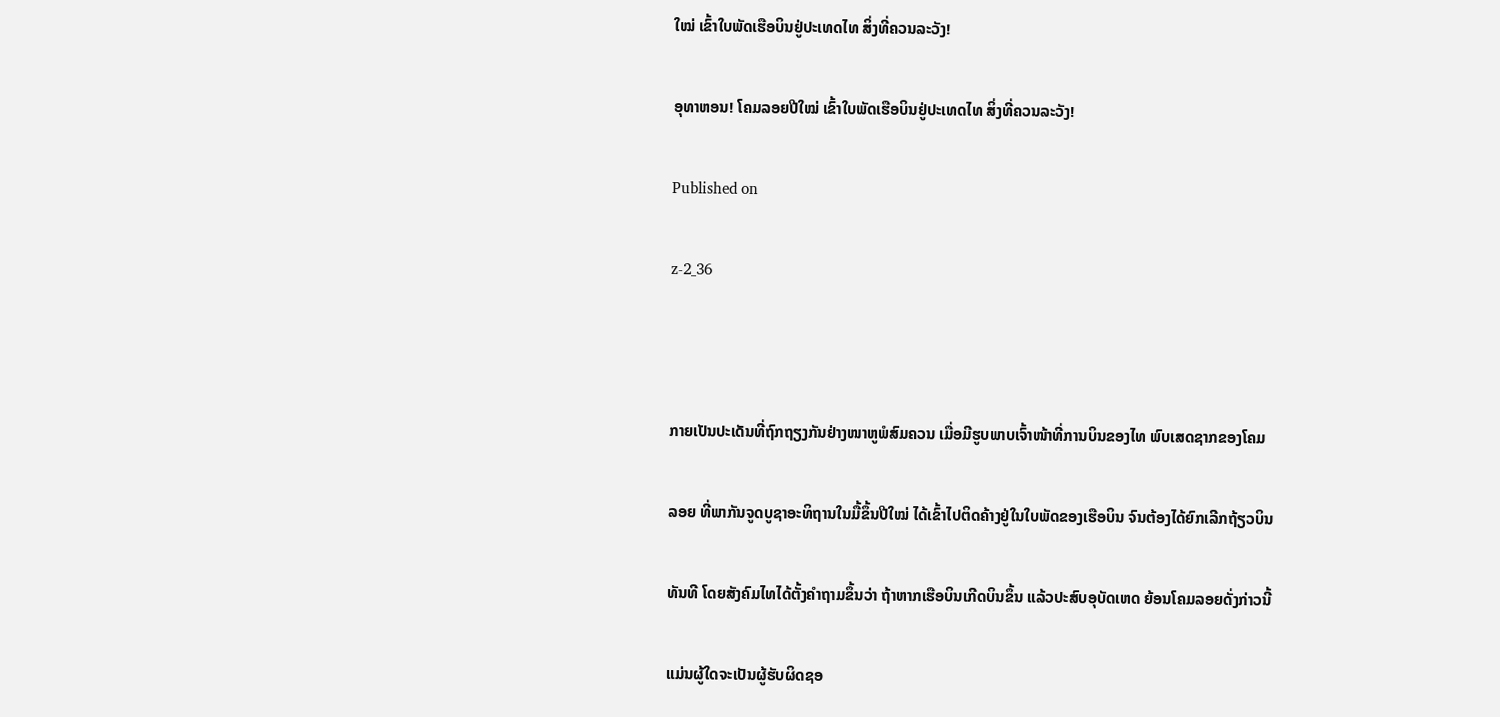ໃໝ່ ເຂົ້າໃບພັດເຮືອບິນຢູ່ປະເທດໄທ ສິ່ງທີ່ຄວນລະວັງ!

ອຸທາຫອນ! ໂຄມລອຍປີໃໝ່ ເຂົ້າໃບພັດເຮືອບິນຢູ່ປະເທດໄທ ສິ່ງທີ່ຄວນລະວັງ!

Published on

z-2_36



ກາຍເປັນປະເດັນທີ່ຖົກຖຽງກັນຢ່າງໜາຫູພໍສົມຄວນ ເມື່ອມີຮູບພາບເຈົ້າໜ້າທີ່ການບິນຂອງໄທ ພົບເສດຊາກຂອງໂຄມ

ລອຍ ທີ່ພາກັນຈູດບູຊາອະທິຖານໃນມື້ຂຶ້ນປີໃໝ່ ໄດ້ເຂົ້າໄປຕິດຄ້າງຢູ່ໃນໃບພັດຂອງເຮືອບິນ ຈົນຕ້ອງໄດ້ຍົກເລີກຖ້ຽວບິນ

ທັນທີ ໂດຍສັງຄົມໄທໄດ້ຕັ້ງຄຳຖາມຂຶ້ນວ່າ ຖ້າຫາກເຮືອບິນເກີດບິນຂຶ້ນ ແລ້ວປະສົບອຸບັດເຫດ ຍ້ອນໂຄມລອຍດັ່ງກ່າວນີ້

ແມ່ນຜູ້ໃດຈະເປັນຜູ້ຮັບຜິດຊອ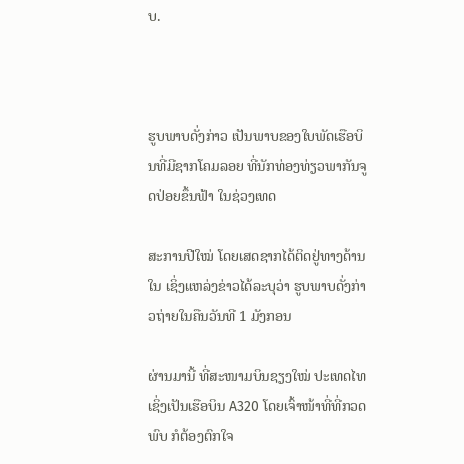ບ.



ຮູບພາບດັ່ງກ່າວ ເປັນພາບຂອງໃບພັດເຮືອບິນທີ່ມີຊາກໂຄມລອຍ ທີ່ນັກທ່ອງທ່ຽວພາກັນຈູດປ່ອຍຂຶ້ນຟ້າ ໃນຊ່ວງເທດ

ສະການປີໃໝ່ ໂດຍເສດຊາກໄດ້ຕິດຢູ່ທາງດ້ານໃນ ເຊິ່ງແຫລ່ງຂ່າວໄດ້ລະບຸວ່າ ຮູບພາບດັ່ງກ່າວຖ່າຍໃນຄືນວັນທີ 1 ມັງກອນ

ຜ່ານມານີ້ ທີ່ສະໜາມບິນຊຽງໃໝ່ ປະເທດໄທ ເຊິ່ງເປັນເຮືອບິນ A320 ໂດຍເຈົ້າໜ້າທີ່ທີ່ກວດພົບ ກໍຕ້ອງຕົກໃຈ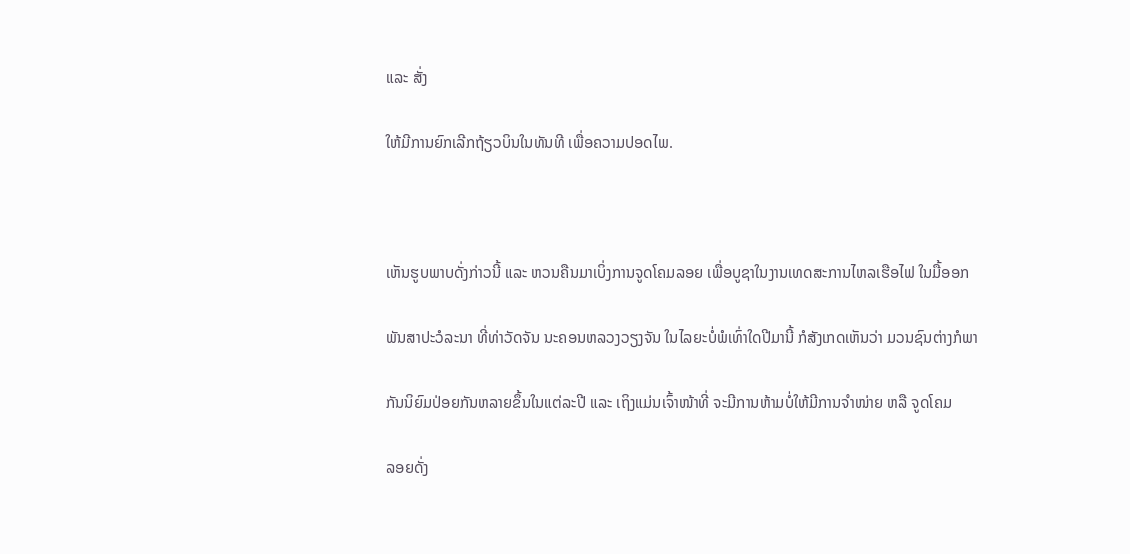ແລະ ສັ່ງ

ໃຫ້ມີການຍົກເລີກຖ້ຽວບິນໃນທັນທີ ເພື່ອຄວາມປອດໄພ.



ເຫັນຮູບພາບດັ່ງກ່າວນີ້ ແລະ ຫວນຄືນມາເບິ່ງການຈູດໂຄມລອຍ ເພື່ອບູຊາໃນງານເທດສະການໄຫລເຮືອໄຟ ໃນມື້ອອກ

ພັນສາປະວໍລະນາ ທີ່ທ່າວັດຈັນ ນະຄອນຫລວງວຽງຈັນ ໃນໄລຍະບໍ່ພໍເທົ່າໃດປີມານີ້ ກໍສັງເກດເຫັນວ່າ ມວນຊົນຕ່າງກໍພາ

ກັນນິຍົມປ່ອຍກັນຫລາຍຂຶ້ນໃນແຕ່ລະປີ ແລະ ເຖິງແມ່ນເຈົ້າໜ້າທີ່ ຈະມີການຫ້າມບໍ່ໃຫ້ມີການຈຳໜ່າຍ ຫລື ຈູດໂຄມ

ລອຍດັ່ງ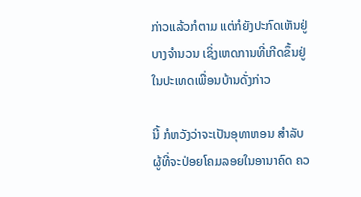ກ່າວແລ້ວກໍຕາມ ແຕ່ກໍຍັງປະກົດເຫັນຢູ່ບາງຈຳນວນ ເຊິ່ງເຫດການທີ່ເກີດຂຶ້ນຢູ່ໃນປະເທດເພື່ອນບ້ານດັ່ງກ່າວ

ນີ້ ກໍຫວັງວ່າຈະເປັນອຸທາຫອນ ສຳລັບຜູ້ທີ່ຈະປ່ອຍໂຄມລອຍໃນອານາຄົດ ຄວ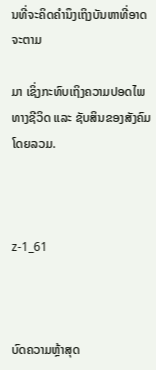ນທີ່ຈະຄິດຄຳນຶງເຖິງບັນຫາທີ່ອາດຈະຕາມ

ມາ ເຊິ່ງກະທົບເຖິງຄວາມປອດໄພທາງຊີວິດ ແລະ ຊັບສິນຂອງສັງຄົມໂດຍລວມ.



z-1_61



ບົດຄວາມຫຼ້າສຸດ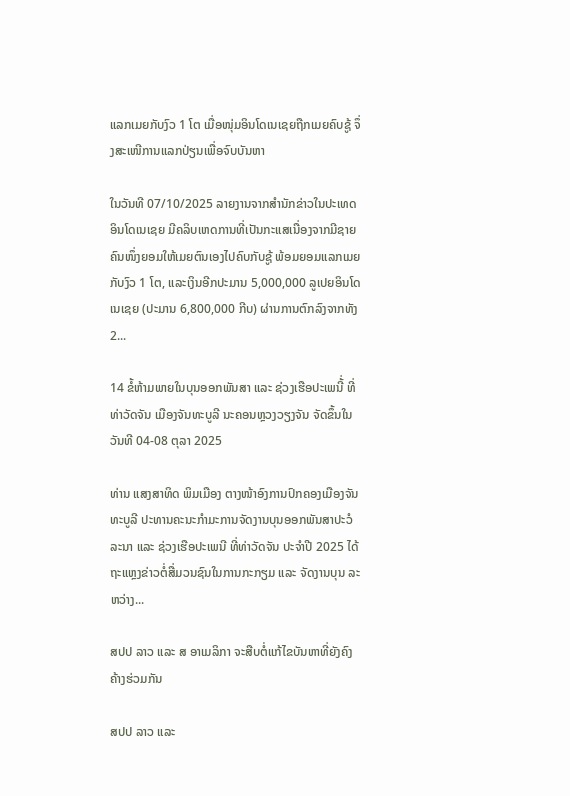ແລກເມຍກັບງົວ 1 ໂຕ ເມື່ອໜຸ່ມອິນໂດເນເຊຍຖືກເມຍຄົບຊູ້ ຈຶ່ງສະເໜີການແລກປ່ຽນເພື່ອຈົບບັນຫາ

ໃນວັນທີ 07/10/2025 ລາຍງານຈາກສຳນັກຂ່າວໃນປະເທດອິນໂດເນເຊຍ ມີຄລິບເຫດການທີ່ເປັນກະແສເນື່ອງຈາກມີຊາຍຄົນໜຶ່ງຍອມໃຫ້ເມຍຕົນເອງໄປຄົບກັບຊູ້ ພ້ອມຍອມແລກເມຍກັບງົວ 1 ໂຕ, ແລະເງິນອີກປະມານ 5,000,000 ລູເປຍອິນໂດເນເຊຍ (ປະມານ 6,800,000 ກີບ) ຜ່ານການຕົກລົງຈາກທັງ 2...

14 ຂໍ້ຫ້າມພາຍໃນບຸນອອກພັນສາ ແລະ ຊ່ວງເຮືອປະເພນີ້່ ທີ່ທ່າວັດຈັນ ເມືອງຈັນທະບູລີ ນະຄອນຫຼວງວຽງຈັນ ຈັດຂຶ້ນໃນ ວັນທີ 04-08 ຕຸລາ 2025

ທ່ານ ແສງສາທິດ ພິມເມືອງ ຕາງໜ້າອົງການປົກຄອງເມືອງຈັນທະບູລີ ປະທານຄະນະກໍາມະການຈັດງານບຸນອອກພັນສາປະວໍລະນາ ແລະ ຊ່ວງເຮືອປະເພນີ ທີ່ທ່າວັດຈັນ ປະຈໍາປີ 2025 ໄດ້ຖະແຫຼງຂ່າວຕໍ່ສື່ມວນຊົນໃນການກະກຽມ ແລະ ຈັດງານບຸນ ລະຫວ່າງ...

ສປປ ລາວ ແລະ ສ ອາເມລິກາ ຈະສືບຕໍ່ແກ້ໄຂບັນຫາທີ່ຍັງຄົງຄ້າງຮ່ວມກັນ

ສປປ ລາວ ແລະ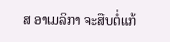ສ ອາເມລິກາ ຈະສືບຕໍ່ແກ້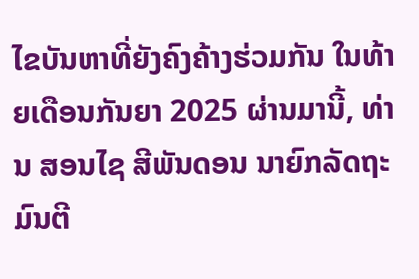ໄຂບັນຫາທີ່ຍັງຄົງຄ້າງຮ່ວມກັນ ໃນທ້າຍເດືອນກັນຍາ 2025 ຜ່ານມານີ້, ທ່ານ ສອນໄຊ ສີພັນດອນ ນາຍົກລັດຖະມົນຕີ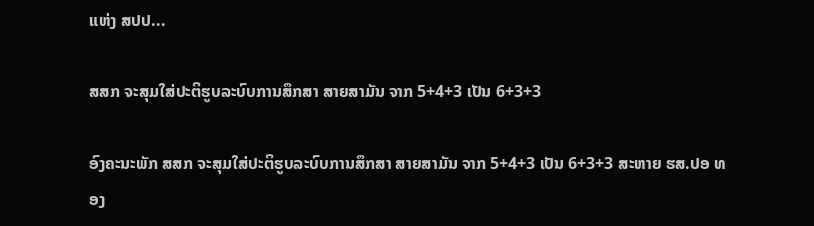ແຫ່ງ ສປປ...

ສສກ ຈະສຸມໃສ່ປະຕິຮູບລະບົບການສຶກສາ ສາຍສາມັນ ຈາກ 5+4+3 ເປັນ 6+3+3

ອົງຄະນະພັກ ສສກ ຈະສຸມໃສ່ປະຕິຮູບລະບົບການສຶກສາ ສາຍສາມັນ ຈາກ 5+4+3 ເປັນ 6+3+3 ສະຫາຍ ຮສ.ປອ ທອງ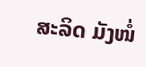ສະລິດ ມັງໜໍ່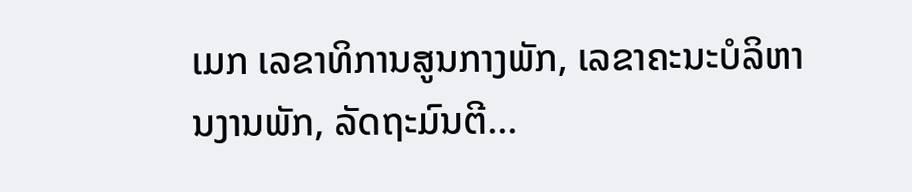ເມກ ເລຂາທິການສູນກາງພັກ, ເລຂາຄະນະບໍລິຫານງານພັກ, ລັດຖະມົນຕີ...